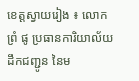ខេត្តស្វាយរៀង ៖ លោក ព្រំ ផូ ប្រធានការិយាល័យដឹកជញ្ជូន នៃម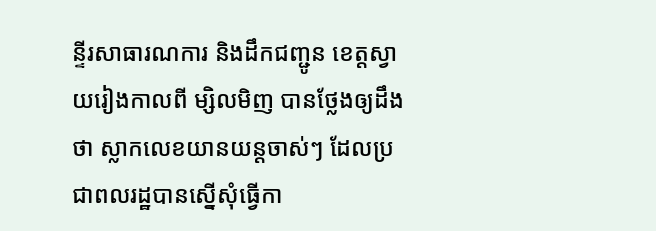ន្ទីរសាធារណការ និងដឹកជញ្ជូន ខេត្តស្វាយរៀងកាលពី ម្សិលមិញ បានថ្លែងឲ្យដឹងថា ស្លាកលេខយានយន្តចាស់ៗ ដែលប្រជាពលរដ្ឋបានស្នើសុំធ្វើកា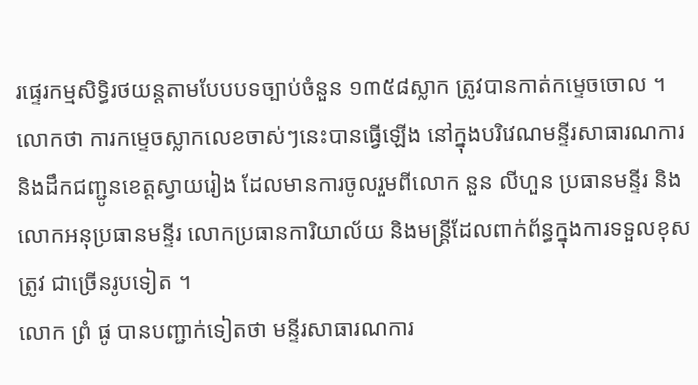រផ្ទេរកម្មសិទ្ធិរថយន្តតាមបែបបទច្បាប់ចំនួន ១៣៥៨ស្លាក ត្រូវបានកាត់កម្ទេចចោល ។
លោកថា ការកម្ទេចស្លាកលេខចាស់ៗនេះបានធ្វើឡើង នៅក្នុងបរិវេណមន្ទីរសាធារណការ និងដឹកជញ្ជូនខេត្តស្វាយរៀង ដែលមានការចូលរួមពីលោក នួន លីហួន ប្រធានមន្ទីរ និងលោកអនុប្រធានមន្ទីរ លោកប្រធានការិយាល័យ និងមន្ត្រីដែលពាក់ព័ន្ធក្នុងការទទួលខុសត្រូវ ជាច្រើនរូបទៀត ។
លោក ព្រំ ផូ បានបញ្ជាក់ទៀតថា មន្ទីរសាធារណការ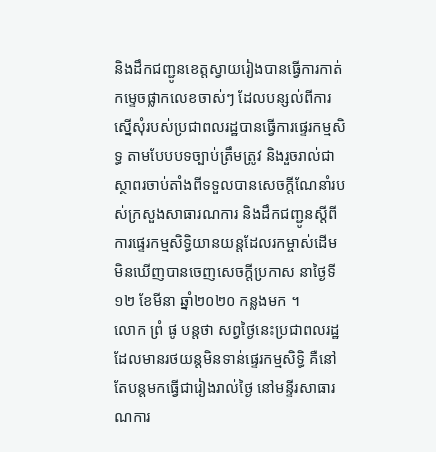និងដឹកជញ្ជូនខេត្តស្វាយរៀងបានធ្វើការកាត់កម្ទេចផ្លាកលេខចាស់ៗ ដែលបន្សល់ពីការស្នើសុំរបស់ប្រជាពលរដ្ឋបានធ្វើការផ្ទេរកម្មសិទ្ធ តាមបែបបទច្បាប់ត្រឹមត្រូវ និងរួចរាល់ជាស្ថាពរចាប់តាំងពីទទួលបានសេចក្តីណែនាំរបស់ក្រសួងសាធារណការ និងដឹកជញ្ជូនស្តីពីការផ្ទេរកម្មសិទ្ធិយានយន្តដែលរកម្ចាស់ដើមមិនឃើញបានចេញសេចក្តីប្រកាស នាថ្ងៃទី១២ ខែមីនា ឆ្នាំ២០២០ កន្លងមក ។
លោក ព្រំ ផូ បន្តថា សព្វថ្ងៃនេះប្រជាពលរដ្ឋដែលមានរថយន្តមិនទាន់ផ្ទេរកម្មសិទ្ធិ គឺនៅតែបន្តមកធ្វើជារៀងរាល់ថ្ងៃ នៅមន្ទីរសាធារណការ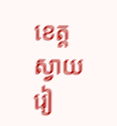ខេត្តស្វាយរៀ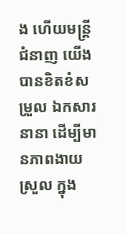ង ហើយមន្ត្រីជំនាញ យើងបានខិតខំសម្រួល ឯកសារនានា ដើម្បីមានភាពងាយស្រួល ក្នុង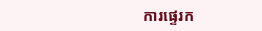ការផ្ទេរក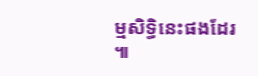ម្មសិទ្ធិនេះផងដែរ ៕